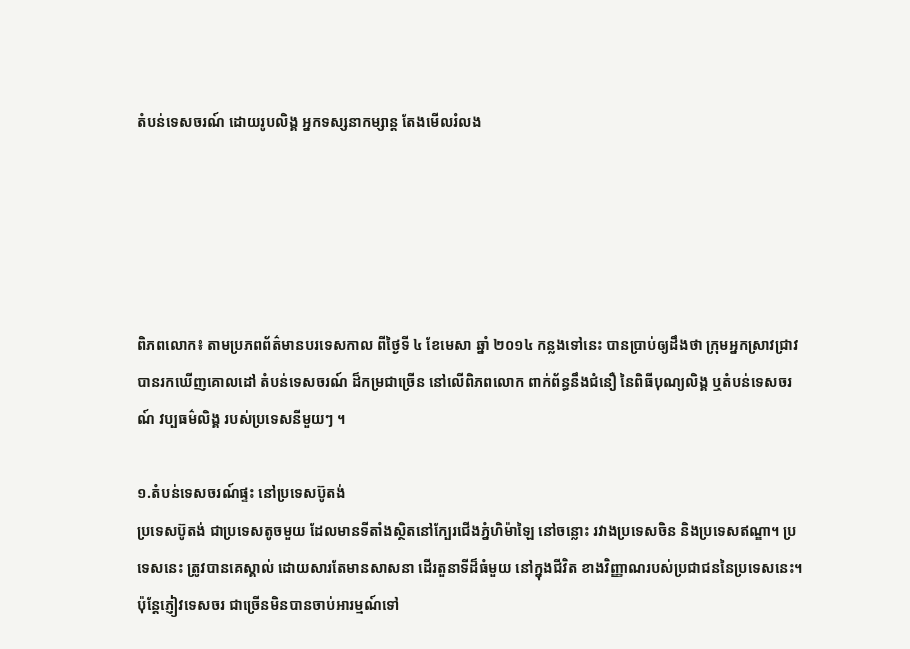តំបន់ទេសចរណ៍ ដោយរូបលិង្គ អ្នកទស្សនាកម្សាន្ត តែងមើលរំលង





ពិភពលោក៖ តាមប្រភពព័ត៌មានបរទេសកាល ពីថ្ងៃទី ៤ ខែមេសា ឆ្នាំ ២០១៤ កន្លងទៅនេះ បានប្រាប់ឲ្យដឹងថា ក្រុមអ្នកស្រាវជ្រាវ បានរកឃើញគោលដៅ តំបន់ទេសចរណ៍ ដ៏កម្រជាច្រើន នៅលើពិភពលោក ពាក់ព័ន្ធនឹងជំនឿ នៃពិធីបុណ្យលិង្គ ឬតំបន់ទេសចរណ៍ វប្បធម៌លិង្គ របស់ប្រទេសនីមួយៗ ។

១.តំបន់ទេសចរណ៍ផ្ទះ នៅប្រទេសប៊ូតង់
ប្រទេសប៊ូតង់ ជាប្រទេសតូចមួយ ដែលមានទីតាំងស្ថិតនៅក្បែរជើងភ្នំហិម៉ាឡៃ នៅចន្លោះ រវាងប្រទេសចិន និងប្រទេសឥណ្ឌា។ ប្រទេសនេះ ត្រូវបានគេស្គាល់ ដោយសារតែមានសាសនា ដើរតួនាទីដ៏ធំមួយ នៅក្នុងជីវិត ខាងវិញ្ញាណរបស់ប្រជាជននៃប្រទេសនេះ។ ប៉ុន្តែភ្ញៀវទេសចរ ជាច្រើនមិនបានចាប់អារម្មណ៍ទៅ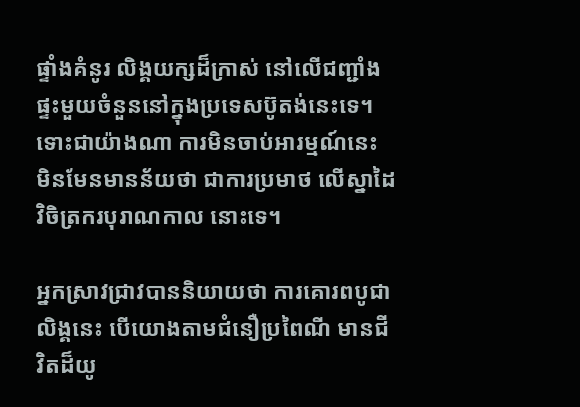ផ្ទាំងគំនូរ លិង្គយក្សដ៏ក្រាស់ នៅលើជញ្ជាំងផ្ទះមួយចំនួននៅក្នុងប្រទេសប៊ូតង់នេះទេ។ ទោះជាយ៉ាងណា ការមិនចាប់អារម្មណ៍នេះ មិនមែនមានន័យថា ជាការប្រមាថ លើស្នាដៃវិចិត្រករបុរាណកាល នោះទេ។

អ្នកស្រាវជ្រាវបាននិយាយថា ការគោរពបូជាលិង្គនេះ បើយោងតាមជំនឿប្រពៃណី មានជីវិតដ៏យូ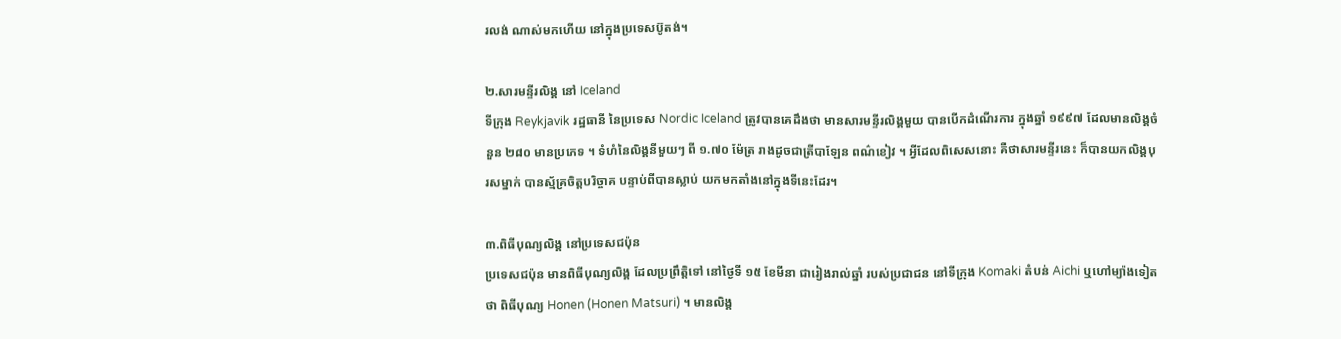រលង់ ណាស់មកហើយ នៅក្នុងប្រទេសប៊ូតង់។

២.សារមន្ទីរលិង្គ នៅ Iceland
ទីក្រុង Reykjavik រដ្ឋធានី នៃប្រទេស Nordic Iceland ត្រូវបានគេដឹងថា មានសារមន្ទីរលិង្គមួយ បានបើកដំណើរការ ក្នុងឆ្នាំ ១៩៩៧ ដែលមានលិង្គចំនួន ២៨០ មានប្រភេទ ។ ទំហំនៃលិង្គនីមួយៗ ពី ១.៧០ ម៉ែត្រ រាងដូចជាត្រីបាឡែន ពណ៌ខៀវ ។ អ្វីដែលពិសេសនោះ គឺថាសារមន្ទីរនេះ ក៏បានយកលិង្គបុរសម្នាក់ បានស្ម័គ្រចិត្តបរិច្ចាគ បន្ទាប់ពីបានស្លាប់ យកមកតាំងនៅក្នុងទីនេះដែរ។

៣.ពិធីបុណ្យលិង្គ នៅប្រទេសជប៉ុន
ប្រទេសជប៉ុន មានពិធីបុណ្យលិង្គ ដែលប្រព្រឹត្តិទៅ នៅថ្ងៃទី ១៥ ខែមីនា ជារៀងរាល់ឆ្នាំ របស់ប្រជាជន នៅទីក្រុង Komaki តំបន់ Aichi ឬហៅម្យ៉ាងទៀតថា ពិធីបុណ្យ Honen (Honen Matsuri) ។ មានលិង្គ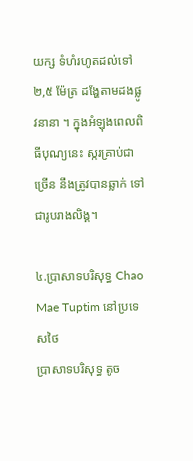យក្ស ទំហំរហូតដល់ទៅ ២,៥ ម៉ែត្រ ដង្ហែតាមដងផ្លូវនានា ។ ក្នុងអំឡុងពេលពិធីបុណ្យនេះ ស្ករគ្រាប់ជាច្រើន នឹងត្រូវបានឆ្លាក់ ទៅជារូបរាងលិង្គ។

៤.ប្រាសាទបរិសុទ្ធ Chao Mae Tuptim នៅប្រទេសថៃ
ប្រាសាទបរិសុទ្ធ តូច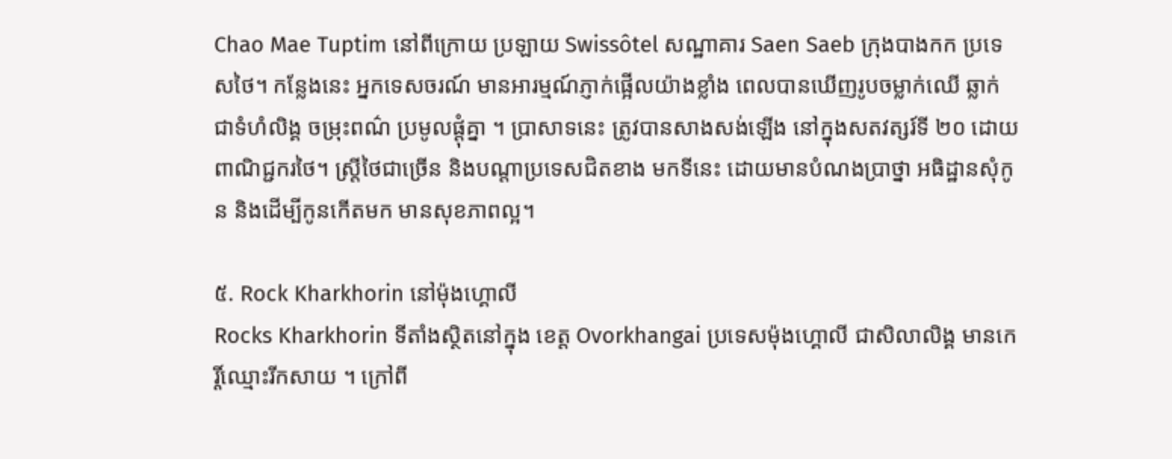Chao Mae Tuptim នៅពីក្រោយ ប្រឡាយ Swissôtel សណ្ឋាគារ Saen Saeb ក្រុងបាងកក ប្រទេសថៃ។ កន្លែងនេះ អ្នកទេសចរណ៍ មានអារម្មណ៍ភ្ញាក់ផ្អើលយ៉ាងខ្លាំង ពេលបានឃើញរូបចម្លាក់ឈើ ឆ្លាក់ជាទំហំលិង្គ ចម្រុះពណ៌ ប្រមូលផ្តុំគ្នា ។ ប្រាសាទនេះ ត្រូវបានសាងសង់ឡើង នៅក្នុងសតវត្សរ៍ទី ២០ ដោយពាណិជ្ជករថៃ។ ស្ត្រីថៃជាច្រើន និងបណ្តាប្រទេសជិតខាង មកទីនេះ ដោយមានបំណងប្រាថ្នា អធិដ្ឋានសុំកូន និងដើម្បីកូនកើតមក មានសុខភាពល្អ។

៥. Rock Kharkhorin នៅម៉ុងហ្គោលី
Rocks Kharkhorin ទីតាំងស្ថិតនៅក្នុង ខេត្ត Ovorkhangai ប្រទេសម៉ុងហ្គោលី ជាសិលាលិង្គ មានកេរ្តិ៍ឈ្មោះរីកសាយ ។ ក្រៅពី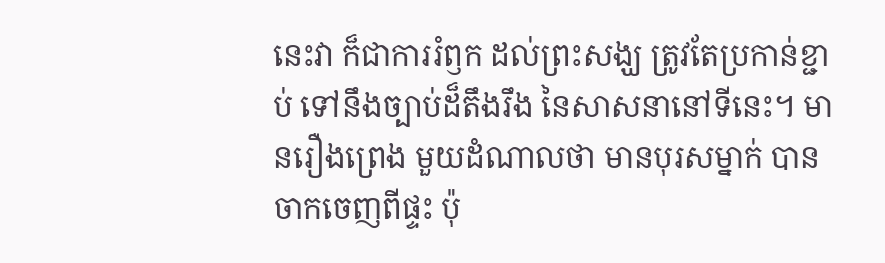នេះវា ក៏ជាការរំឭក ដល់ព្រះសង្ឃ ត្រូវតែប្រកាន់ខ្ជាប់ ទៅនឹងច្បាប់ដ៏តឹងរឹង នៃសាសនានៅទីនេះ។ មានរឿងព្រេង មួយដំណាលថា មានបុរសម្នាក់ បានចាកចេញពីផ្ទះ ប៉ុ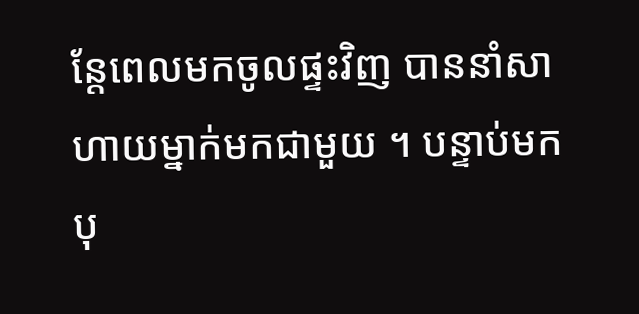ន្តែពេលមកចូលផ្ទះវិញ បាននាំសាហាយម្នាក់មកជាមួយ ។ បន្ទាប់មកបុ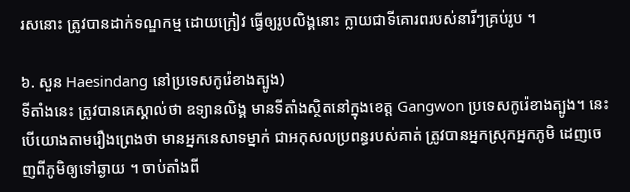រសនោះ ត្រូវបានដាក់ទណ្ឌកម្ម ដោយក្រៀវ ធ្វើឲ្យរូបលិង្គនោះ ក្លាយជាទីគោរពរបស់នារីៗគ្រប់រូប ។

៦. សួន Haesindang នៅប្រទេសកូរ៉េខាងត្បូង)
ទីតាំងនេះ ត្រូវបានគេស្គាល់ថា ឧទ្យានលិង្គ មានទីតាំងស្ថិតនៅក្នុងខេត្ត Gangwon ប្រទេសកូរ៉េខាងត្បូង។ នេះបើយោងតាមរឿងព្រេងថា មានអ្នកនេសាទម្នាក់ ជាអកុសលប្រពន្ធរបស់គាត់ ត្រូវបានអ្នកស្រុកអ្នកភូមិ ដេញចេញពីភូមិឲ្យទៅឆ្ងាយ ។ ចាប់តាំងពី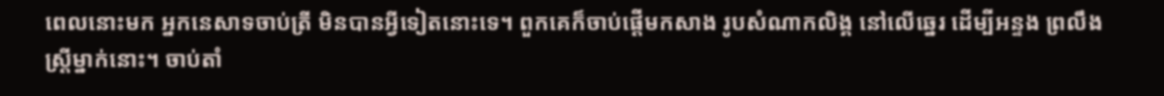ពេលនោះមក អ្នកនេសាទចាប់ត្រី មិនបានអ្វីទៀតនោះទេ។ ពួកគេក៏ចាប់ផ្តើមកសាង រូបសំណាកលិង្គ នៅលើឆ្នេរ ដើម្បីអន្ទង ព្រលឹងស្ត្រីម្នាក់នោះ។ ចាប់តាំ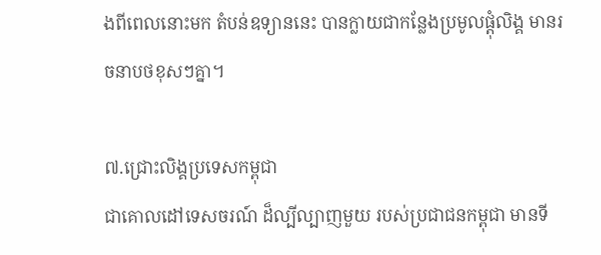ងពីពេលនោះមក តំបន់ឧទ្យាននេះ បានក្លាយជាកន្លែងប្រមូលផ្តុំលិង្គ មានរចនាបថខុសៗគ្នា។

៧.ជ្រោះលិង្គប្រទេសកម្ពុជា
ជាគោលដៅទេសចរណ៍ ដ៏ល្បីល្បាញមួយ របស់ប្រជាជនកម្ពុជា មានទី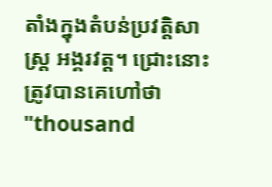តាំងក្នុងតំបន់ប្រវត្តិសាស្រ្ត អង្គរវត្ត។ ជ្រោះនោះត្រូវបានគេហៅថា "thousand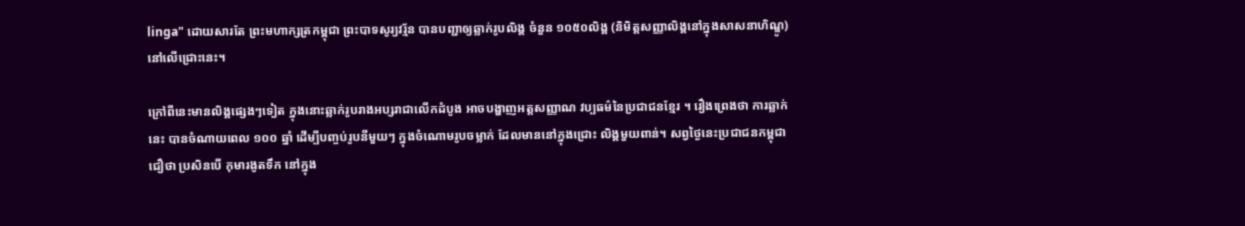linga" ដោយសារតែ ព្រះមហាក្សត្រកម្ពុជា ព្រះបាទសូរ្យវរ្ម័ន បានបញ្ជាឲ្យឆ្លាក់រូបលិង្គ ចំនួន ១០៥០លិង្គ (និមិត្តសញ្ញាលិង្គនៅក្នុងសាសនាហិណ្ឌូ) នៅលើជ្រោះនេះ។

ក្រៅពីនេះមានលិង្គផ្សេងៗទៀត ក្នុងនោះឆ្លាក់រូបរាងអប្សរាជាលើកដំបូង អាចបង្ហាញអត្តសញ្ញាណ វប្បធម៌នៃប្រជាជនខ្មែរ ។ រឿងព្រេងថា ការឆ្លាក់នេះ បានចំណាយពេល ១០០ ឆ្នាំ ដើម្បីបញ្ចប់រូបនីមួយៗ ក្នុងចំណោមរូបចម្លាក់ ដែលមាននៅក្នុងជ្រោះ លិង្គមួយពាន់។ សព្វថ្ងៃនេះប្រជាជនកម្ពុជា ជឿថា ប្រសិនបើ កុមារងូតទឹក នៅក្នុង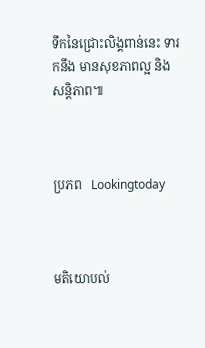ទឹកនៃជ្រោះលិង្គពាន់នេះ ទារកនឹង មានសុខភាពល្អ និងសន្តិភាព៕



ប្រភព   Lookingtoday



មតិយោបល់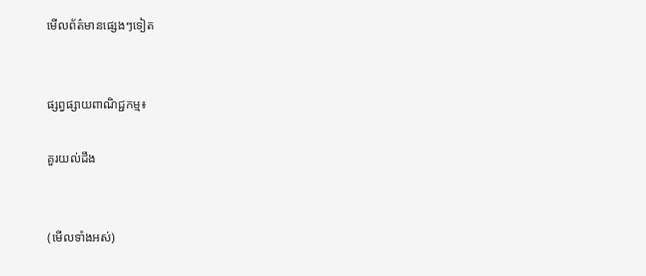មើលព័ត៌មានផ្សេងៗទៀត


ផ្សព្វផ្សាយពាណិជ្ជកម្ម៖

គួរយល់ដឹង


(មើលទាំងអស់)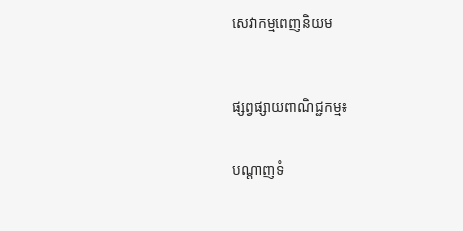សេវាកម្មពេញនិយម



ផ្សព្វផ្សាយពាណិជ្ជកម្ម៖


បណ្តាញទំ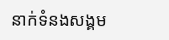នាក់ទំនងសង្គម